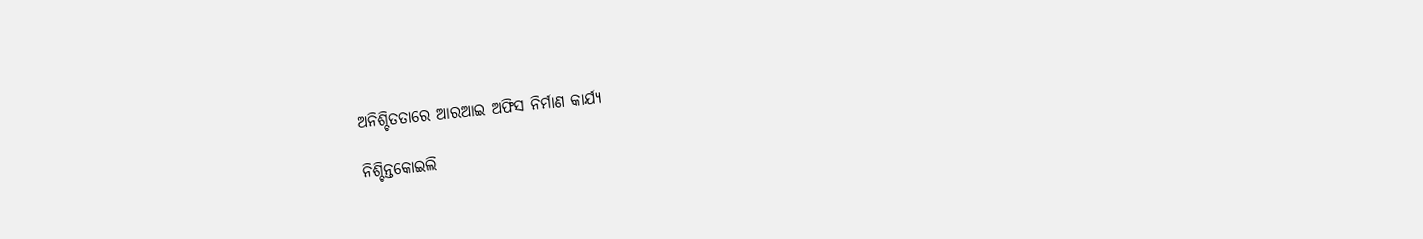ଅନିଶ୍ଚିତତାରେ ଆରଆଇ ଅଫିସ ନିର୍ମାଣ କାର୍ଯ୍ୟ

ନିଶ୍ଚିନ୍ତକୋଇଲି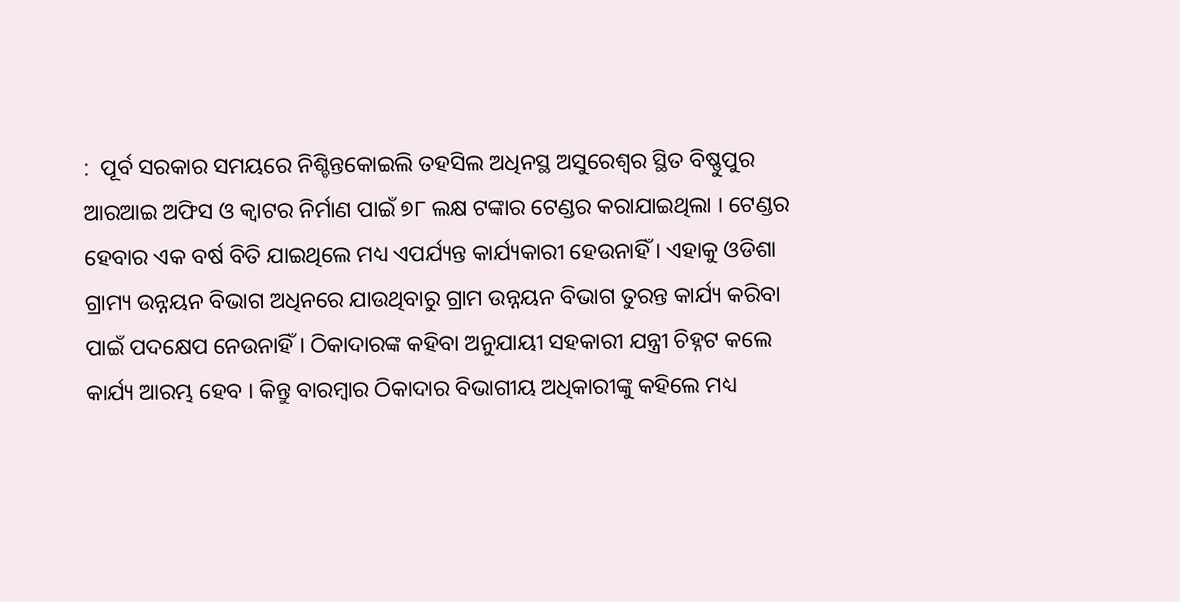:  ପୂର୍ବ ସରକାର ସମୟରେ ନିଶ୍ଚିନ୍ତକୋଇଲି ତହସିଲ ଅଧିନସ୍ଥ ଅସୁରେଶ୍ୱର ସ୍ଥିତ ବିଷ୍ଣୁପୁର ଆରଆଇ ଅଫିସ ଓ କ୍ୱାଟର ନିର୍ମାଣ ପାଇଁ ୭୮ ଲକ୍ଷ ଟଙ୍କାର ଟେଣ୍ଡର କରାଯାଇଥିଲା । ଟେଣ୍ଡର ହେବାର ଏକ ବର୍ଷ ବିତି ଯାଇଥିଲେ ମଧ୍ୟ ଏପର୍ଯ୍ୟନ୍ତ କାର୍ଯ୍ୟକାରୀ ହେଉନାହିଁ । ଏହାକୁ ଓଡିଶା ଗ୍ରାମ୍ୟ ଉନ୍ନୟନ ବିଭାଗ ଅଧିନରେ ଯାଉଥିବାରୁ ଗ୍ରାମ ଉନ୍ନୟନ ବିଭାଗ ତୁରନ୍ତ କାର୍ଯ୍ୟ କରିବା ପାଇଁ ପଦକ୍ଷେପ ନେଉନାହିଁ । ଠିକାଦାରଙ୍କ କହିବା ଅନୁଯାୟୀ ସହକାରୀ ଯନ୍ତ୍ରୀ ଚିହ୍ନଟ କଲେ କାର୍ଯ୍ୟ ଆରମ୍ଭ ହେବ । କିନ୍ତୁ ବାରମ୍ବାର ଠିକାଦାର ବିଭାଗୀୟ ଅଧିକାରୀଙ୍କୁ କହିଲେ ମଧ୍ୟ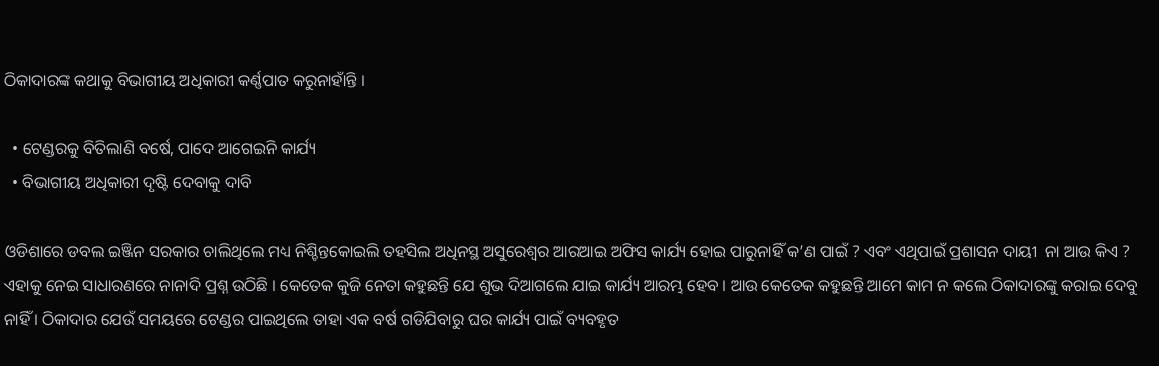ଠିକାଦାରଙ୍କ କଥାକୁ ବିଭାଗୀୟ ଅଧିକାରୀ କର୍ଣ୍ଣପାତ କରୁନାହାଁନ୍ତି ।

  • ଟେଣ୍ଡରକୁ ବିତିଲାଣି ବର୍ଷେ, ପାଦେ ଆଗେଇନି କାର୍ଯ୍ୟ
  • ବିଭାଗୀୟ ଅଧିକାରୀ ଦୃଷ୍ଟି ଦେବାକୁ ଦାବି

ଓଡିଶାରେ ଡବଲ ଇଞ୍ଜିନ ସରକାର ଚାଲିଥିଲେ ମଧ୍ୟ ନିଶ୍ଚିନ୍ତକୋଇଲି ତହସିଲ ଅଧିନସ୍ଥ ଅସୁରେଶ୍ୱର ଆରଆଇ ଅଫିସ କାର୍ଯ୍ୟ ହୋଇ ପାରୁନାହିଁ କ’ଣ ପାଇଁ ? ଏବଂ ଏଥିପାଇଁ ପ୍ରଶାସନ ଦାୟୀ  ନା ଆଉ କିଏ ? ଏହାକୁ ନେଇ ସାଧାରଣରେ ନାନାଦି ପ୍ରଶ୍ନ ଉଠିଛି । କେତେକ କୁଜି ନେତା କହୁଛନ୍ତି ଯେ ଶୁଭ ଦିଆଗଲେ ଯାଇ କାର୍ଯ୍ୟ ଆରମ୍ଭ ହେବ । ଆଉ କେତେକ କହୁଛନ୍ତି ଆମେ କାମ ନ କଲେ ଠିକାଦାରଙ୍କୁ କରାଇ ଦେବୁ ନାହିଁ । ଠିକାଦାର ଯେଉଁ ସମୟରେ ଟେଣ୍ଡର ପାଇଥିଲେ ତାହା ଏକ ବର୍ଷ ଗଡିଯିବାରୁ ଘର କାର୍ଯ୍ୟ ପାଇଁ ବ୍ୟବହୃତ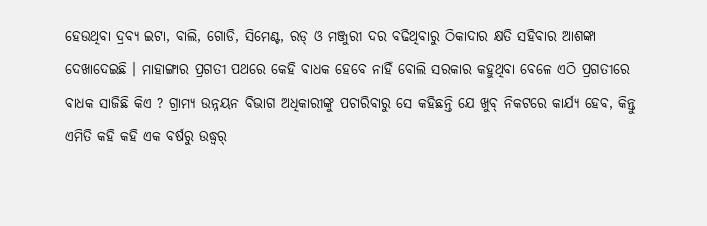ହେଉଥିବା ଦ୍ରବ୍ୟ ଇଟା, ବାଲି, ଗୋଡି, ସିମେଣ୍ଟ, ରଡ୍‌ ଓ ମଞ୍ଜୁରୀ ଦର ବଢିଥିବାରୁ ଠିକାଦାର କ୍ଷତି ସହିବାର ଆଶଙ୍କା ଦେଖାଦେଇଛି । ମାହାଙ୍ଗାର ପ୍ରଗତୀ ପଥରେ କେହି ବାଧକ ହେବେ ନାହିଁ ବୋଲି ସରକାର କହୁଥିବା ବେଳେ ଏଠି ପ୍ରଗତୀରେ ବାଧକ ସାଜିଛି କିଏ ? ଗ୍ରାମ୍ୟ ଉନ୍ନୟନ ବିଭାଗ ଅଧିକାରୀଙ୍କୁ ପଚାରିବାରୁ ସେ କହିଛନ୍ତି ଯେ ଖୁବ୍‌ ନିକଟରେ କାର୍ଯ୍ୟ ହେବ, କିନ୍ତୁ ଏମିତି କହି କହି ଏକ ବର୍ଷରୁ ଉଦ୍ଧ୍ୱର୍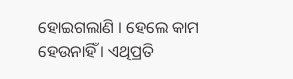ହୋଇଗଲାଣି । ହେଲେ କାମ ହେଉନାହିଁ । ଏଥିପ୍ରତି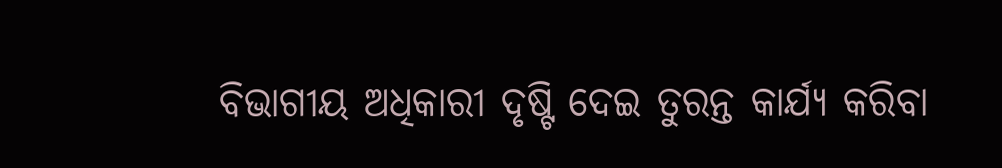ବିଭାଗୀୟ ଅଧିକାରୀ ଦୃଷ୍ଟି ଦେଇ ତୁରନ୍ତ କାର୍ଯ୍ୟ କରିବା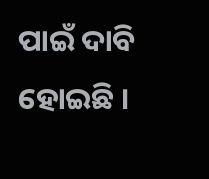ପାଇଁ ଦାବି ହୋଇଛି ।